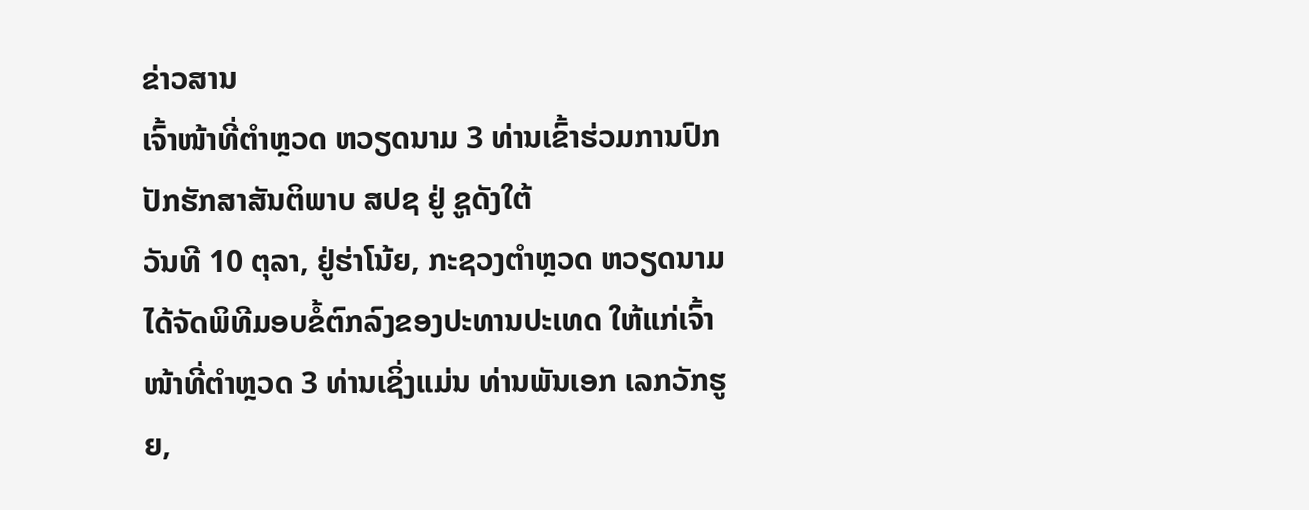ຂ່າວສານ
ເຈົ້າໜ້າທີ່ຕຳຫຼວດ ຫວຽດນາມ 3 ທ່ານເຂົ້າຮ່ວມການປົກປັກຮັກສາສັນຕິພາບ ສປຊ ຢູ່ ຊູດັງໃຕ້
ວັນທີ 10 ຕຸລາ, ຢູ່ຮ່າໂນ້ຍ, ກະຊວງຕຳຫຼວດ ຫວຽດນາມໄດ້ຈັດພິທີມອບຂໍ້ຕົກລົງຂອງປະທານປະເທດ ໃຫ້ແກ່ເຈົ້າໜ້າທີ່ຕຳຫຼວດ 3 ທ່ານເຊິ່ງແມ່ນ ທ່ານພັນເອກ ເລກວັກຮູຍ,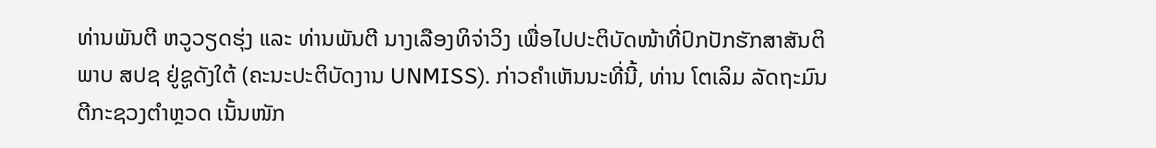ທ່ານພັນຕີ ຫວູວຽດຮຸ່ງ ແລະ ທ່ານພັນຕີ ນາງເລືອງທິຈ່າວິງ ເພື່ອໄປປະຕິບັດໜ້າທີ່ປົກປັກຮັກສາສັນຕິພາບ ສປຊ ຢູ່ຊູດັງໃຕ້ (ຄະນະປະຕິບັດງານ UNMISS). ກ່າວຄຳເຫັນນະທີ່ນີ້, ທ່ານ ໂຕເລິມ ລັດຖະມົນຕີກະຊວງຕຳຫຼວດ ເນັ້ນໜັກ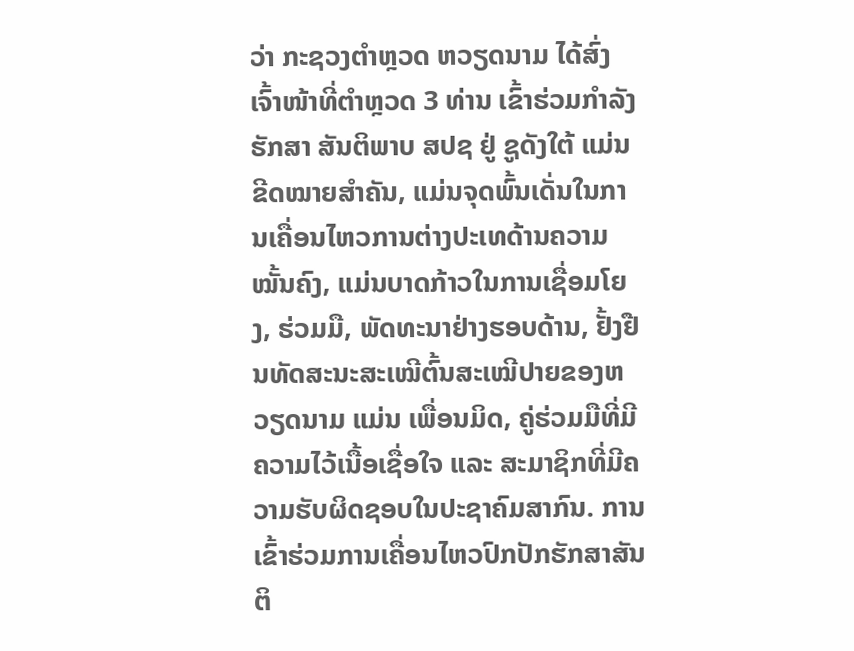ວ່າ ກະຊວງຕຳຫຼວດ ຫວຽດນາມ ໄດ້ສົ່ງເຈົ້າໜ້າທີ່ຕຳຫຼວດ 3 ທ່ານ ເຂົ້າຮ່ວມກຳລັງຮັກສາ ສັນຕິພາບ ສປຊ ຢູ່ ຊູດັງໃຕ້ ແມ່ນຂີດໝາຍສຳຄັນ, ແມ່ນຈຸດພົ້ນເດັ່ນໃນການເຄື່ອນໄຫວການຕ່າງປະເທດ້ານຄວາມໝັ້ນຄົງ, ແມ່ນບາດກ້າວໃນການເຊື່ອມໂຍງ, ຮ່ວມມື, ພັດທະນາຢ່າງຮອບດ້ານ, ຢັ້ງຢືນທັດສະນະສະເໝີຕົ້ນສະເໝີປາຍຂອງຫວຽດນາມ ແມ່ນ ເພື່ອນມິດ, ຄູ່ຮ່ວມມືທີ່ມີຄວາມໄວ້ເນື້ອເຊື່ອໃຈ ແລະ ສະມາຊິກທີ່ມີຄວາມຮັບຜິດຊອບໃນປະຊາຄົມສາກົນ. ການເຂົ້າຮ່ວມການເຄື່ອນໄຫວປົກປັກຮັກສາສັນຕິ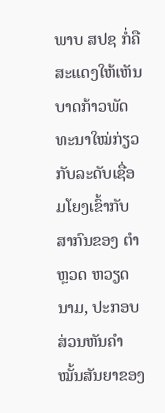ພາບ ສປຊ ກໍ່ຄືສະແດງໃຫ້ເຫັນບາດກ້າວພັດທະນາໃໝ່ກ່ຽວກັບລະດັບເຊື່ອມໂຍງເຂົ້າກັບສາກົນຂອງ ຕຳຫຼວດ ຫວຽດນາມ, ປະກອບສ່ວນຫັນຄຳໝັ້ນສັນຍາຂອງ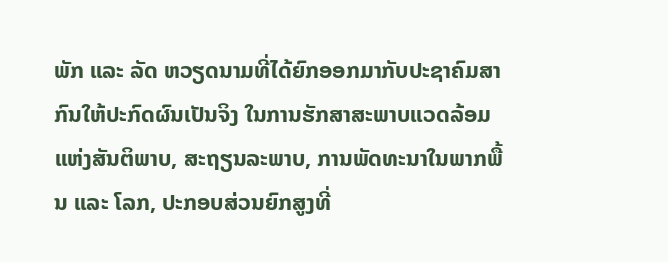ພັກ ແລະ ລັດ ຫວຽດນາມທີ່ໄດ້ຍົກອອກມາກັບປະຊາຄົມສາກົນໃຫ້ປະກົດຜົນເປັນຈິງ ໃນການຮັກສາສະພາບແວດລ້ອມແຫ່ງສັນຕິພາບ, ສະຖຽນລະພາບ, ການພັດທະນາໃນພາກພື້ນ ແລະ ໂລກ, ປະກອບສ່ວນຍົກສູງທີ່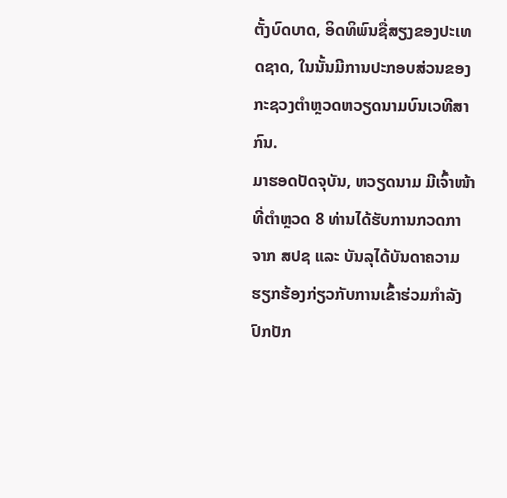ຕັ້ງບົດບາດ, ອິດທິພົນຊື່ສຽງຂອງປະເທດຊາດ, ໃນນັ້ນມີການປະກອບສ່ວນຂອງກະຊວງຕຳຫຼວດຫວຽດນາມບົນເວທີສາກົນ.
ມາຮອດປັດຈຸບັນ, ຫວຽດນາມ ມີເຈົ້າໜ້າທີ່ຕຳຫຼວດ 8 ທ່ານໄດ້ຮັບການກວດກາ ຈາກ ສປຊ ແລະ ບັນລຸໄດ້ບັນດາຄວາມຮຽກຮ້ອງກ່ຽວກັບການເຂົ້າຮ່ວມກຳລັງປົກປັກ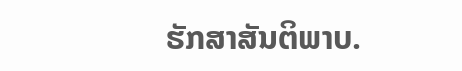ຮັກສາສັນຕິພາບ.